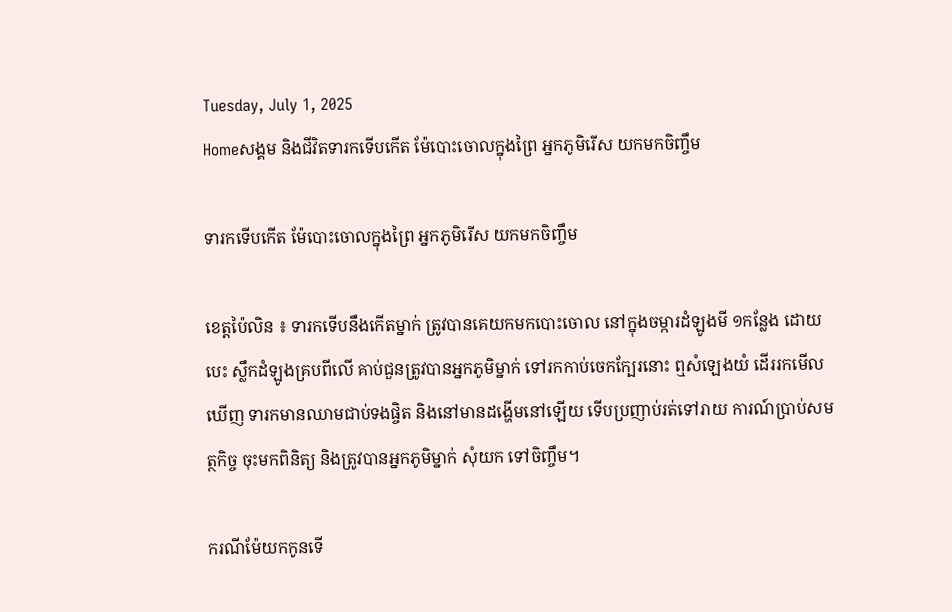Tuesday, July 1, 2025
Homeសង្គម និងជីវិតទារកទើបកើត ម៉ែបោះចោលក្នុងព្រៃ អ្នកភូមិរើស យកមកចិញ្ចឹម

ទារកទើបកើត ម៉ែបោះចោលក្នុងព្រៃ អ្នកភូមិរើស យកមកចិញ្ចឹម

ខេត្តប៉ៃលិន ៖ ទារកទើបនឹងកើតម្នាក់ ត្រូវបានគេយកមកបោះចោល នៅក្នុងចម្ការដំឡូងមី ១កន្លែង ដោយបេះ ស្លឹកដំឡូងគ្របពីលើ គាប់ជួនត្រូវបានអ្នកភូមិម្នាក់ ទៅរកកាប់ចេកក្បែរនោះ ឮសំឡេងយំ ដើររកមើល ឃើញ ទារកមានឈាមជាប់ទងផ្ចិត និងនៅមានដង្ហើមនៅឡើយ ទើបប្រញាប់រត់ទៅរាយ ការណ៍ប្រាប់សមត្ថកិច្ច ចុះមកពិនិត្យ និងត្រូវបានអ្នកភូមិម្នាក់ សុំយក ទៅចិញ្ចឹម។

ករណីម៉ែយកកូនទើ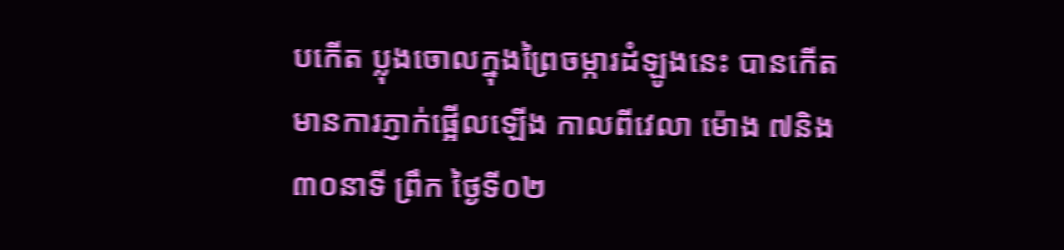បកើត ប្លុងចោលក្នុងព្រៃចម្ការដំឡូងនេះ បានកើតមានការភ្ញាក់ផ្អើលឡើង កាលពីវេលា ម៉ោង ៧និង៣០នាទី ព្រឹក ថ្ងៃទី០២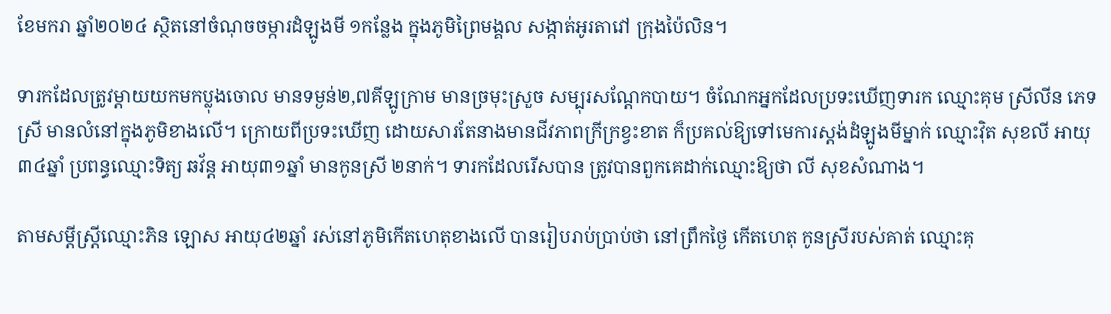ខែមករា ឆ្នាំ២០២៤ ស្ថិតនៅចំណុចចម្ការដំឡូងមី ១កន្លែង ក្នុងភូមិព្រៃមង្គល សង្កាត់អូរតាវៅ ក្រុងប៉ៃលិន។

ទារកដែលត្រូវម្តាយយកមកប្លុងចោល មានទម្ងន់២,៧គីឡូក្រាម មានច្រមុះស្រួច សម្បុរសណ្តែកបាយ។ ចំណែកអ្នកដែលប្រទះឃើញទារក ឈ្មោះគុម ស្រីលីន ភេទស្រី មានលំនៅក្នុងភូមិខាងលើ។ ក្រោយពីប្រទះឃើញ ដោយសារតែនាងមានជីវភាពក្រីក្រខ្វះខាត ក៏ប្រគល់ឱ្យទៅមេការស្តង់ដំឡូងមីម្នាក់ ឈ្មោះវ៉ិត សុខលី អាយុ៣៤ឆ្នាំ ប្រពន្ធឈ្មោះទិត្យ ឆវ័ន្ត អាយុ៣១ឆ្នាំ មានកូនស្រី ២នាក់។ ទារកដែលរើសបាន ត្រូវបានពួកគេដាក់ឈ្មោះឱ្យថា លី សុខសំណាង។

តាមសម្តីស្ត្រីឈ្មោះភិន ឡោស អាយុ៤២ឆ្នាំ រស់នៅភូមិកើតហេតុខាងលើ បានរៀបរាប់ប្រាប់ថា នៅព្រឹកថ្ងៃ កើតហេតុ កូនស្រីរបស់គាត់ ឈ្មោះគុ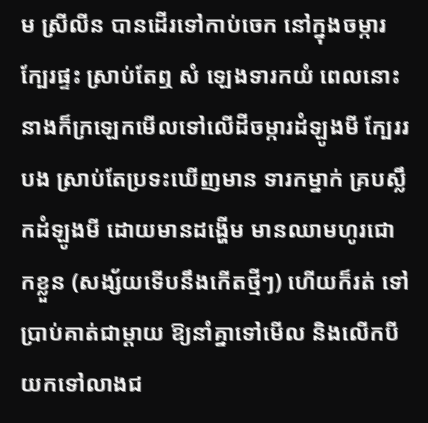ម ស្រីលីន បានដើរទៅកាប់ចេក នៅក្នុងចម្ការក្បែរផ្ទះ ស្រាប់តែឮ សំ ឡេងទារកយំ ពេលនោះនាងក៏ក្រឡេកមើលទៅលើដីចម្ការដំឡូងមី ក្បែររបង ស្រាប់តែប្រទះឃើញមាន ទារកម្នាក់ គ្របស្លឹកដំឡូងមី ដោយមានដង្ហើម មានឈាមហូរជោកខ្លួន (សង្ស័យទើបនឹងកើតថ្មីៗ) ហើយក៏រត់ ទៅប្រាប់គាត់ជាម្តាយ ឱ្យនាំគ្នាទៅមើល និងលើកបីយកទៅលាងជ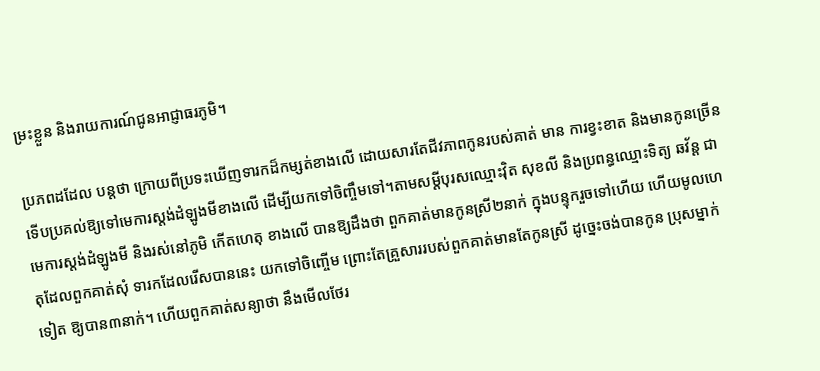ម្រះខ្លួន និងរាយការណ៍ជូនអាជ្ញាធរភូមិ។

ប្រភពដដែល បន្តថា ក្រោយពីប្រទះឃើញទារកដ៏កម្សត់ខាងលើ ដោយសារតែជីវភាពកូនរបស់គាត់ មាន ការខ្វះខាត និងមានកូនច្រើន ទើបប្រគល់ឱ្យទៅមេការស្តង់ដំឡូងមីខាងលើ ដើម្បីយកទៅចិញ្ចឹមទៅ។តាមសម្តីបុរសឈ្មោះវ៉ិត សុខលី និងប្រពន្ធឈ្មោះទិត្យ ឆវ័ន្ត ជាមេការស្តង់ដំឡូងមី និងរស់នៅភូមិ កើតហេតុ ខាងលើ បានឱ្យដឹងថា ពួកគាត់មានកូនស្រី២នាក់ ក្នុងបន្ទុករួចទៅហើយ ហើយមូលហេតុដែលពួកគាត់សុំ ទារកដែលរើសបាននេះ យកទៅចិញ្ចើម ព្រោះតែគ្រួសាររបស់ពួកគាត់មានតែកូនស្រី ដូច្នេះចង់បានកូន ប្រុសម្នាក់ទៀត ឱ្យបាន៣នាក់។ ហើយពួកគាត់សន្យាថា នឹងមើលថែរ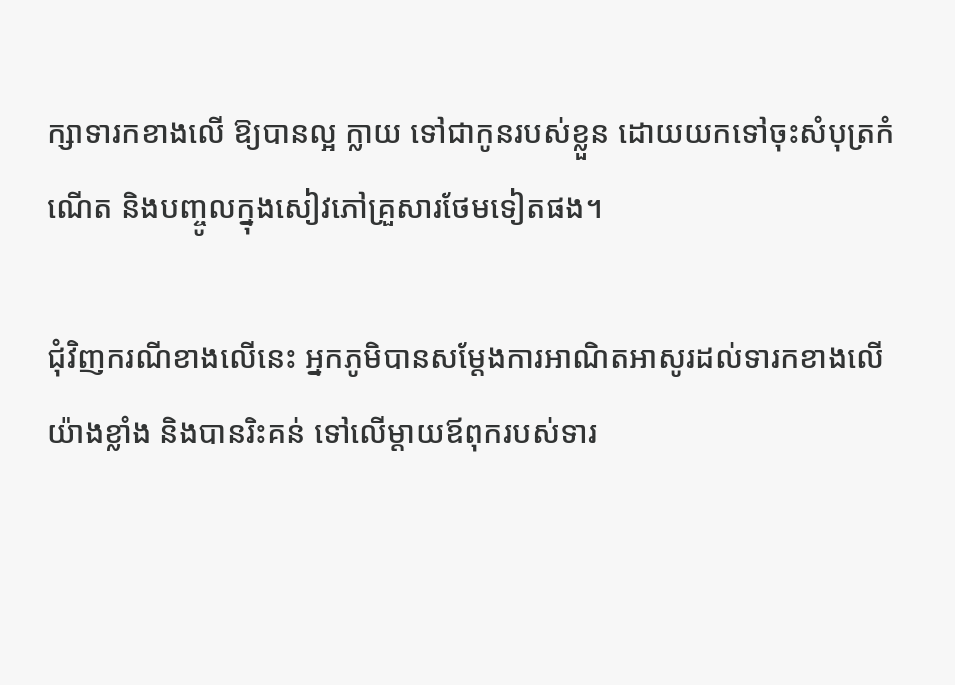ក្សាទារកខាងលើ ឱ្យបានល្អ ក្លាយ ទៅជាកូនរបស់ខ្លួន ដោយយកទៅចុះសំបុត្រកំណើត និងបញ្ចូលក្នុងសៀវភៅគ្រួសារថែមទៀតផង។

ជុំវិញករណីខាងលើនេះ អ្នកភូមិបានសម្តែងការអាណិតអាសូរដល់ទារកខាងលើយ៉ាងខ្លាំង និងបានរិះគន់ ទៅលើម្តាយឪពុករបស់ទារ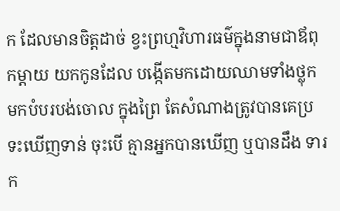ក ដែលមានចិត្តដាច់ ខ្វះព្រហ្មវិហារធម៌ក្នុងនាមជាឪពុកម្តាយ យកកូនដែល បង្កើតមកដោយឈាមទាំងថ្លុក មកបំបរបង់ចោល ក្នុងព្រៃ តែសំណាងត្រូវបានគេប្រទះឃើញទាន់ ចុះបើ គ្មានអ្នកបានឃើញ ឬបានដឹង ទារក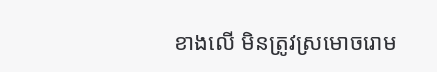ខាងលើ មិនត្រូវស្រមោចរោម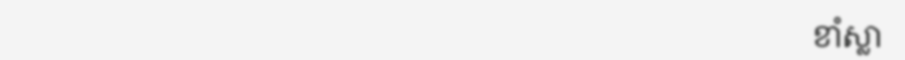ខាំស្លា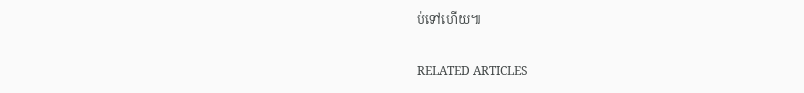ប់ទៅហើយ៕

RELATED ARTICLES